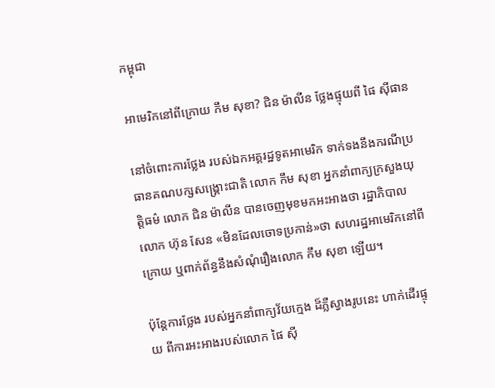កម្ពុជា

អាមេរិកនៅពីក្រោយ កឹម សុខា? ជិន ម៉ាលីន ថ្លែងផ្ទុយពី ផៃ ស៊ីផាន

នៅចំពោះការថ្លែង របស់ឯកអគ្គរដ្ឋទូតអាមេរិក ទាក់ទងនឹងករណីប្រធានគណបក្សសង្គ្រោះជាតិ លោក កឹម សុខា អ្នកនាំពាក្យក្រសួងយុត្តិធម៌ លោក ជិន ម៉ាលីន បានចេញមុខមកអះអាងថា រដ្ឋាភិបាលលោក ហ៊ុន សែន «មិនដែលចោទប្រកាន់»ថា សហរដ្ឋអាមេរិកនៅពីក្រោយ ឬពាក់ព័ន្ធនឹងសំណុំរឿងលោក កឹម សុខា ឡើយ។

ប៉ុន្តែការថ្លែង របស់អ្នកនាំពាក្យវ័យក្មេង ដ៏ភ្លឺស្វាងរូបនេះ ហាក់ដើរផ្ទុយ ពីការអះអាងរបស់លោក ផៃ ស៊ី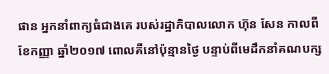ផាន អ្នកនាំពាក្យធំជាងគេ របស់រដ្ឋាភិបាលលោក ហ៊ុន សែន កាលពីខែកញ្ញា ឆ្នាំ២០១៧ ពោលគឺនៅប៉ុន្មានថ្ងៃ បន្ទាប់ពីមេដឹកនាំគណបក្ស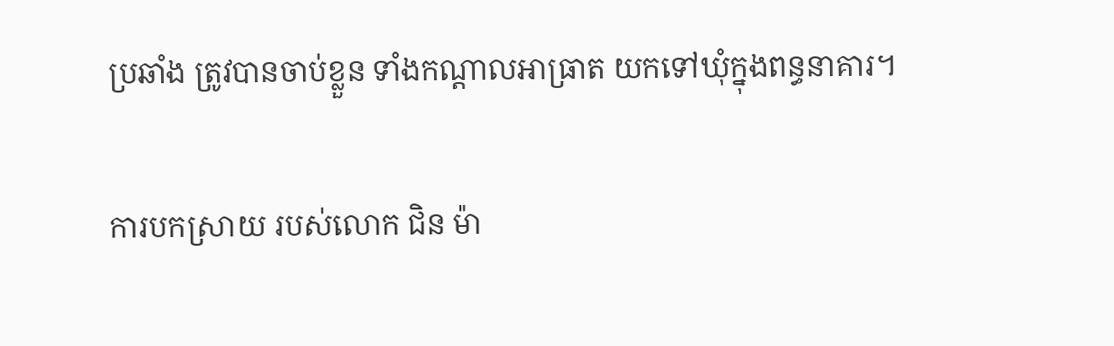ប្រឆាំង ត្រូវបានចាប់ខ្លួន ទាំងកណ្ដាលអាធ្រាត យកទៅឃុំក្នុងពន្ធនាគារ។

ការបកស្រាយ របស់លោក ជិន ម៉ា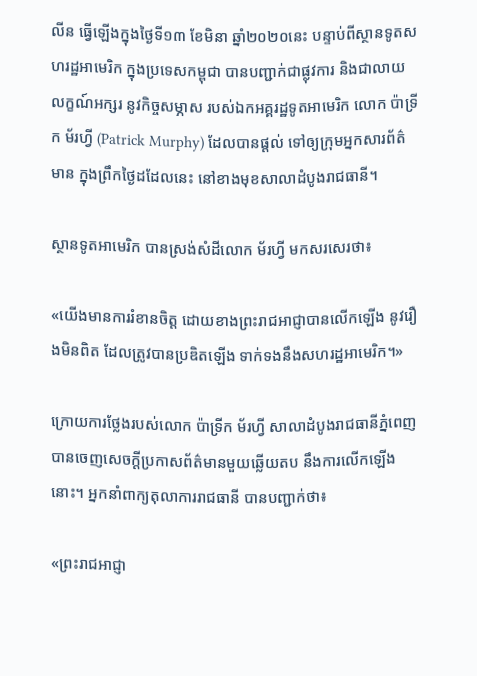លីន ធ្វើឡើងក្នុងថ្ងៃទី១៣ ខែមិនា ឆ្នាំ២០២០នេះ បន្ទាប់ពីស្ថានទូតសហរដ្ឋអាមេរិក ក្នុងប្រទេសកម្ពុជា បានបញ្ជាក់ជាផ្លុវការ និងជាលាយលក្ខណ៍អក្សរ នូវកិច្ចសម្ភាស របស់ឯកអគ្គរដ្ឋទូតអាមេរិក លោក ប៉ាទ្រីក ម័រហ្វី (Patrick Murphy) ដែលបានផ្ដល់ ទៅឲ្យក្រុមអ្នកសារព័ត៌មាន ក្នុងព្រឹកថ្ងៃដដែលនេះ នៅខាងមុខសាលាដំបូងរាជធានី។

ស្ថានទូតអាមេរិក បានស្រង់សំដីលោក ម័រហ្វី មកសរសេរថា៖

«យើងមានការរំខានចិត្ត ដោយខាងព្រះរាជអាជ្ញាបានលើកឡើង នូវរឿងមិនពិត ដែលត្រូវបានប្រឌិតឡើង ទាក់ទងនឹងសហរដ្ឋអាមេរិក។»

ក្រោយការថ្លែងរបស់លោក ប៉ាទ្រីក ម័រហ្វី សាលាដំបូងរាជធានីភ្នំពេញ បានចេញសេចក្តីប្រកាសព័ត៌មានមួយឆ្លើយតប នឹងការលើកឡើងនោះ។ អ្នកនាំពាក្យតុលាការរាជធានី បានបញ្ជាក់ថា៖

«ព្រះរាជអាជ្ញា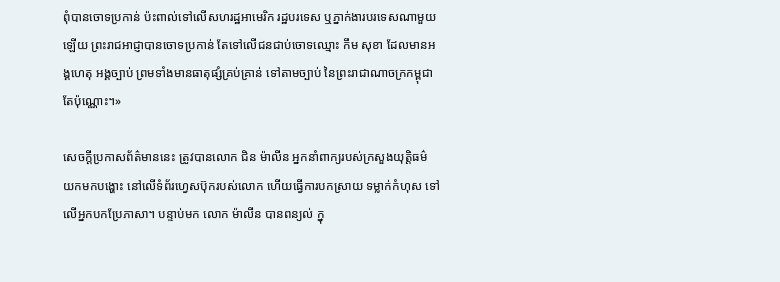ពុំបានចោទប្រកាន់ ប៉ះពាល់ទៅលើសហរដ្ឋអាមេរិក រដ្ឋបរទេស ឬភ្នាក់ងារបរទេសណាមួយឡើយ ព្រះរាជអាជ្ញាបានចោទប្រកាន់ តែទៅលើជនជាប់ចោទឈ្មោះ កឹម សុខា ដែលមានអង្គហេតុ អង្គច្បាប់ ព្រមទាំងមានធាតុផ្សំគ្រប់គ្រាន់ ទៅតាមច្បាប់ នៃព្រះរាជាណាចក្រកម្ពុជា តែប៉ុណ្ណោះ។»

សេចក្ដីប្រកាសព័ត៌មាននេះ ត្រូវបានលោក ជិន ម៉ាលីន អ្នកនាំពាក្យរបស់ក្រសួងយុត្តិធម៌ យកមកបង្ហោះ នៅលើទំព័រហ្វេសប៊ុករបស់លោក ហើយធ្វើការបកស្រាយ ទម្លាក់កំហុស ទៅលើអ្នកបកប្រែភាសា។ បន្ទាប់មក លោក ម៉ាលីន បានពន្យល់ ក្នុ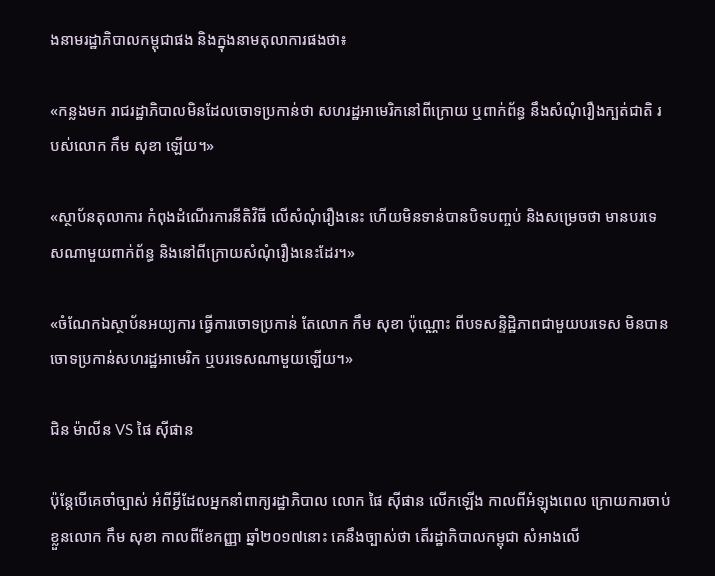ងនាមរដ្ឋាភិបាលកម្ពុជាផង និងក្នុងនាមតុលាការផងថា៖

«កន្លងមក រាជរដ្ឋាភិបាលមិនដែលចោទប្រកាន់ថា សហរដ្ឋអាមេរិកនៅពីក្រោយ ឬពាក់ព័ន្ធ នឹងសំណុំរឿងក្បត់ជាតិ របស់លោក កឹម សុខា ឡើយ។»

«ស្ថាប័នតុលាការ កំពុងដំណើរការនីតិវិធី លើសំណុំរឿងនេះ ហើយមិនទាន់បានបិទបញ្ចប់ និងសម្រេចថា មានបរទេសណាមួយពាក់ព័ន្ធ និងនៅពីក្រោយសំណុំរឿងនេះដែរ។»

«ចំណែកឯស្ថាប័នអយ្យការ ធ្វើការចោទប្រកាន់ តែលោក កឹម សុខា ប៉ុណ្ណោះ ពីបទសន្ទិដ្ឋិភាពជាមួយបរទេស មិនបានចោទប្រកាន់សហរដ្ឋអាមេរិក ឬបរទេសណាមួយឡើយ។»

ជិន ម៉ាលីន VS ផៃ ស៊ីផាន

ប៉ុន្តែបើគេចាំច្បាស់ អំពីអ្វីដែលអ្នកនាំពាក្យរដ្ឋាភិបាល លោក ផៃ ស៊ីផាន លើកឡើង កាលពីអំឡុងពេល ក្រោយការចាប់ខ្លួនលោក កឹម សុខា កាលពីខែកញ្ញា ឆ្នាំ២០១៧នោះ គេនឹងច្បាស់ថា តើរដ្ឋាភិបាលកម្ពុជា សំអាងលើ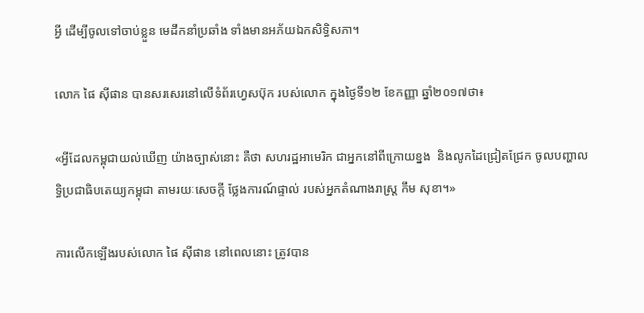អ្វី ដើម្បីចូលទៅចាប់ខ្លួន មេដឹកនាំប្រឆាំង ទាំងមានអភ័យឯកសិទ្ធិសភា។

លោក ផៃ ស៊ីផាន បានសរសេរនៅលើទំព័រហ្វេសប៊ុក របស់លោក ក្នុងថ្ងៃទី១២ ខែកញ្ញា ឆ្នាំ២០១៧ថា៖

«អ្វីដែលកម្ពុជាយល់ឃើញ យ៉ាងច្បាស់នោះ គឺថា សហរដ្ឋអាមេរិក ជាអ្នកនៅពីក្រោយខ្នង  និងលូកដៃជ្រៀតជ្រែក ចូលបញ្ហាលទ្ធិប្រជាធិបតេយ្យកម្ពុជា តាមរយៈសេចក្តី ថ្លែងការណ៍ផ្ទាល់ របស់អ្នកតំណាងរាស្រ្ត កឹម សុខា។»

ការលើកឡើងរបស់លោក ផៃ ស៊ីផាន នៅពេលនោះ ត្រូវបាន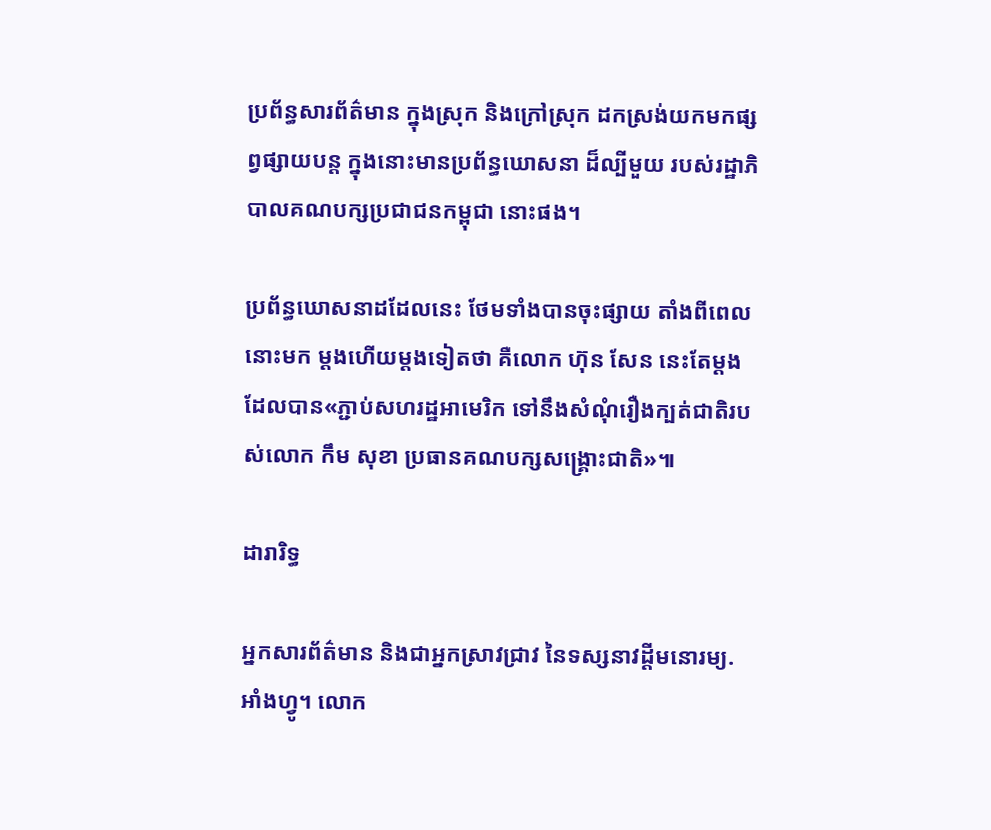ប្រព័ន្ធសារព័ត៌មាន ក្នុងស្រុក និងក្រៅស្រុក ដកស្រង់យកមកផ្សព្វផ្សាយបន្ត ក្នុងនោះមានប្រព័ន្ធឃោសនា ដ៏ល្បីមួយ របស់រដ្ឋាភិបាលគណបក្សប្រជាជនកម្ពុជា នោះផង។

ប្រព័ន្ធឃោសនាដដែលនេះ ថែមទាំងបានចុះផ្សាយ តាំងពីពេលនោះមក ម្ដងហើយម្ដងទៀតថា គឺលោក ហ៊ុន សែន នេះតែម្ដង ដែលបាន«ភ្ជាប់សហរដ្ឋអាមេរិក ទៅនឹងសំណុំរឿងក្បត់ជាតិរបស់លោក កឹម សុខា ប្រធានគណបក្សសង្រ្គោះជាតិ»៕

ដារារិទ្ធ

អ្នកសារព័ត៌មាន និងជាអ្នកស្រាវជ្រាវ នៃទស្សនាវដ្ដីមនោរម្យ.អាំងហ្វូ។ លោក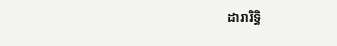ដារារិទ្ធិ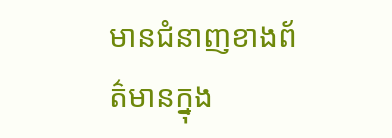មានជំនាញខាងព័ត៌មានក្នុង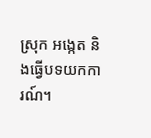ស្រុក អង្កេត និងធ្វើបទយកការណ៍។